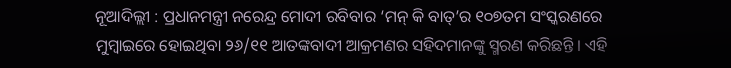ନୂଆଦିଲ୍ଲୀ : ପ୍ରଧାନମନ୍ତ୍ରୀ ନରେନ୍ଦ୍ର ମୋଦୀ ରବିବାର ‘ମନ୍ କି ବାତ୍’ର ୧୦୭ତମ ସଂସ୍କରଣରେ ମୁମ୍ବାଇରେ ହୋଇଥିବା ୨୬/୧୧ ଆତଙ୍କବାଦୀ ଆକ୍ରମଣର ସହିଦମାନଙ୍କୁ ସ୍ମରଣ କରିଛନ୍ତି । ଏହି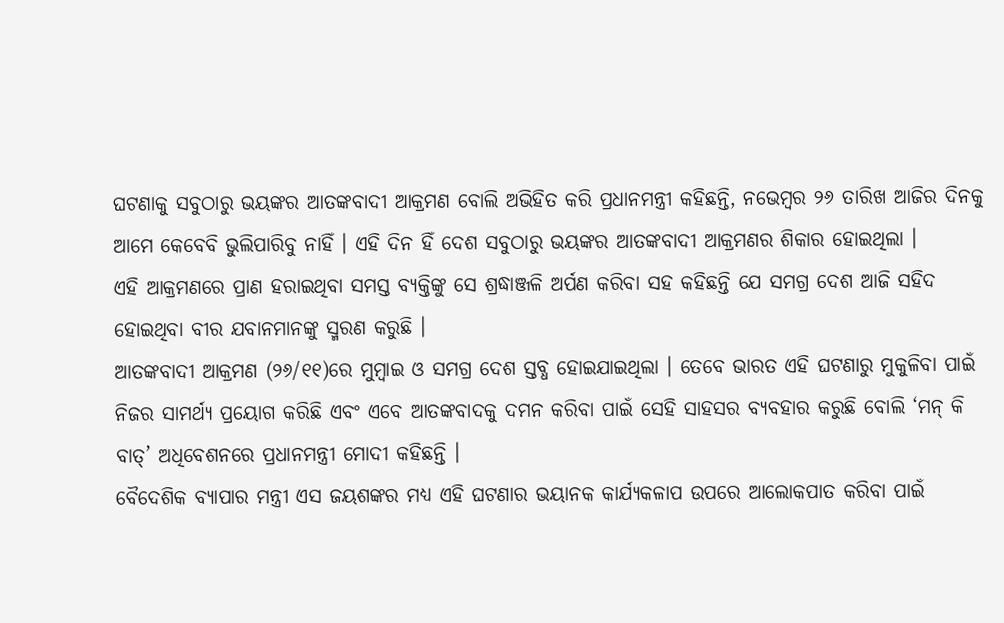ଘଟଣାକୁ ସବୁଠାରୁ ଭୟଙ୍କର ଆତଙ୍କବାଦୀ ଆକ୍ରମଣ ବୋଲି ଅଭିହିତ କରି ପ୍ରଧାନମନ୍ତ୍ରୀ କହିଛନ୍ତି, ନଭେମ୍ବର ୨୬ ତାରିଖ ଆଜିର ଦିନକୁ ଆମେ କେବେବି ଭୁଲିପାରିବୁ ନାହିଁ । ଏହି ଦିନ ହିଁ ଦେଶ ସବୁଠାରୁ ଭୟଙ୍କର ଆତଙ୍କବାଦୀ ଆକ୍ରମଣର ଶିକାର ହୋଇଥିଲା ।
ଏହି ଆକ୍ରମଣରେ ପ୍ରାଣ ହରାଇଥିବା ସମସ୍ତ ବ୍ୟକ୍ତିଙ୍କୁ ସେ ଶ୍ରଦ୍ଧାଞ୍ଜଳି ଅର୍ପଣ କରିବା ସହ କହିଛନ୍ତି ଯେ ସମଗ୍ର ଦେଶ ଆଜି ସହିଦ ହୋଇଥିବା ବୀର ଯବାନମାନଙ୍କୁ ସ୍ମରଣ କରୁଛି ।
ଆତଙ୍କବାଦୀ ଆକ୍ରମଣ (୨୬/୧୧)ରେ ମୁମ୍ବାଇ ଓ ସମଗ୍ର ଦେଶ ସ୍ତବ୍ଧ ହୋଇଯାଇଥିଲା । ତେବେ ଭାରତ ଏହି ଘଟଣାରୁ ମୁକୁଳିବା ପାଇଁ ନିଜର ସାମର୍ଥ୍ୟ ପ୍ରୟୋଗ କରିଛି ଏବଂ ଏବେ ଆତଙ୍କବାଦକୁ ଦମନ କରିବା ପାଇଁ ସେହି ସାହସର ବ୍ୟବହାର କରୁଛି ବୋଲି ‘ମନ୍ କି ବାତ୍’ ଅଧିବେଶନରେ ପ୍ରଧାନମନ୍ତ୍ରୀ ମୋଦୀ କହିଛନ୍ତି ।
ବୈଦେଶିକ ବ୍ୟାପାର ମନ୍ତ୍ରୀ ଏସ ଜୟଶଙ୍କର ମଧ୍ୟ ଏହି ଘଟଣାର ଭୟାନକ କାର୍ଯ୍ୟକଳାପ ଉପରେ ଆଲୋକପାତ କରିବା ପାଇଁ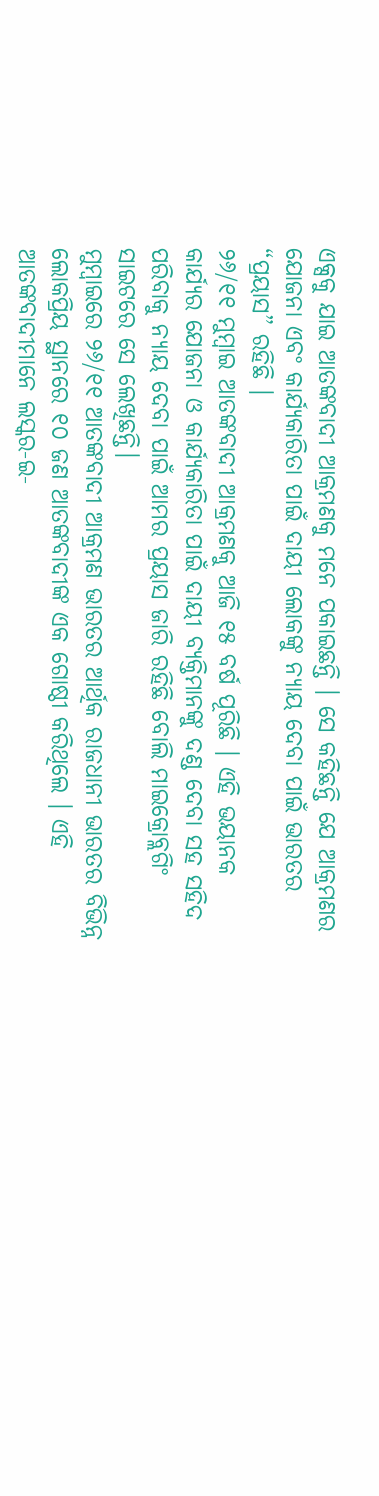ଏକ୍ସକୁ ଯାଇ ଆତଙ୍କବାଦୀ ଆକ୍ରମଣକୁ ମନେ ପକାଇଛନ୍ତି । ସେ କହିଛନ୍ତି ଯେ ଆକ୍ରମଣର ଯୋଜନା ଏବଂ କାର୍ଯ୍ୟକାରିତା ପାଇଁ ଦାୟୀ ଲୋକଙ୍କୁ ନ୍ୟାୟ ଦେବା ପାଇଁ ଭାରତର “ପ୍ରୟାସ” ରହିଛି ।
୨୬/୧୧ ମୁମ୍ବାଇ ଆତଙ୍କବାଦୀ ଆକ୍ରମଣକୁ ଆଜି ୧୫ ବର୍ଷ ପୂରିଛି । ଏହି ଭୟାନକ କାର୍ଯ୍ୟର ଯୋଜନା ଓ କାର୍ଯ୍ୟକାରିତା ପାଇଁ ଦାୟୀ ବ୍ୟକ୍ତିମାନଙ୍କୁ ଦଣ୍ଡ ଦେବା ସହ ସହିଦ ପରିବାକୁ ନ୍ୟାୟ ଦେବା ପାଇଁ ଆମର ପ୍ରୟାସ ଜାରି ରହିଛି ବୋଲି ମାଇକ୍ରୋବ୍ଲଗିଂ ସାଇଟରେ ସେ ଲେଖିଛନ୍ତି।
ମୁମ୍ବାଇରେ ୨୬/୧୧ ଆତଙ୍କବାଦୀ ଆକ୍ରମଣ ଭାରତର ଆର୍ଥିକ ରାଜଧାନୀ ଭାରତର ବିଭିନ୍ନ ଲୋକପ୍ରିୟ ସ୍ଥାନରେ ୧୦ ଜଣ ଆତଙ୍କବାଦୀଙ୍କ ଏକ ଗୋଷ୍ଠୀ କରିଥିଲେ । ଏହି ଆତଙ୍କବାଦୀମାନେ ଲସ୍କର-ଇ-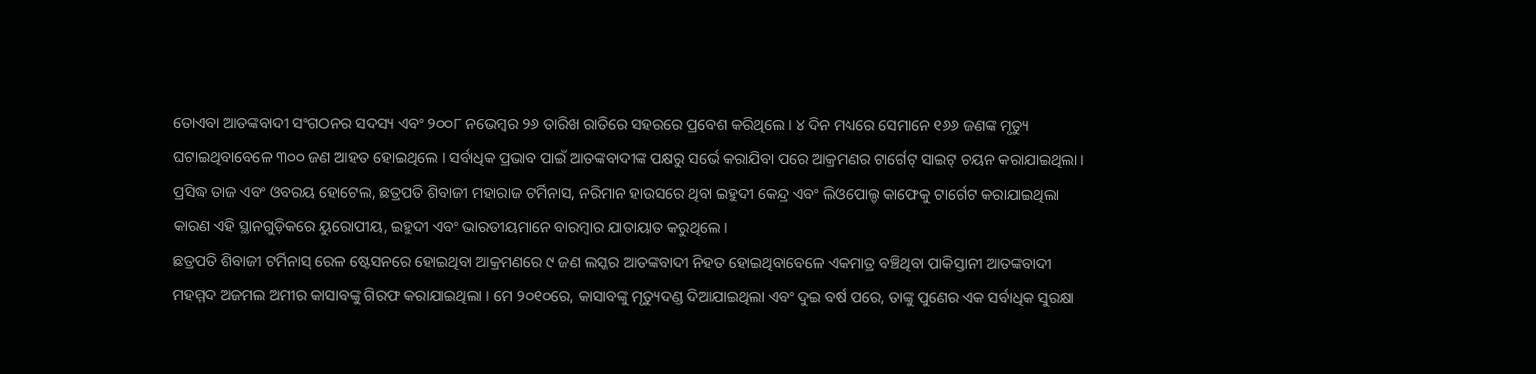ତୋଏବା ଆତଙ୍କବାଦୀ ସଂଗଠନର ସଦସ୍ୟ ଏବଂ ୨୦୦୮ ନଭେମ୍ବର ୨୬ ତାରିଖ ରାତିରେ ସହରରେ ପ୍ରବେଶ କରିଥିଲେ । ୪ ଦିନ ମଧ୍ୟରେ ସେମାନେ ୧୬୬ ଜଣଙ୍କ ମୃତ୍ୟୁ ଘଟାଇଥିବାବେଳେ ୩୦୦ ଜଣ ଆହତ ହୋଇଥିଲେ । ସର୍ବାଧିକ ପ୍ରଭାବ ପାଇଁ ଆତଙ୍କବାଦୀଙ୍କ ପକ୍ଷରୁ ସର୍ଭେ କରାଯିବା ପରେ ଆକ୍ରମଣର ଟାର୍ଗେଟ୍ ସାଇଟ୍ ଚୟନ କରାଯାଇଥିଲା ।
ପ୍ରସିଦ୍ଧ ତାଜ ଏବଂ ଓବରୟ ହୋଟେଲ, ଛତ୍ରପତି ଶିବାଜୀ ମହାରାଜ ଟର୍ମିନାସ, ନରିମାନ ହାଉସରେ ଥିବା ଇହୁଦୀ କେନ୍ଦ୍ର ଏବଂ ଲିଓପୋଲ୍ଡ କାଫେକୁ ଟାର୍ଗେଟ କରାଯାଇଥିଲା କାରଣ ଏହି ସ୍ଥାନଗୁଡ଼ିକରେ ୟୁରୋପୀୟ, ଇହୁଦୀ ଏବଂ ଭାରତୀୟମାନେ ବାରମ୍ବାର ଯାତାୟାତ କରୁଥିଲେ ।
ଛତ୍ରପତି ଶିବାଜୀ ଟର୍ମିନାସ୍ ରେଳ ଷ୍ଟେସନରେ ହୋଇଥିବା ଆକ୍ରମଣରେ ୯ ଜଣ ଲସ୍କର ଆତଙ୍କବାଦୀ ନିହତ ହୋଇଥିବାବେଳେ ଏକମାତ୍ର ବଞ୍ଚିଥିବା ପାକିସ୍ତାନୀ ଆତଙ୍କବାଦୀ ମହମ୍ମଦ ଅଜମଲ ଅମୀର କାସାବଙ୍କୁ ଗିରଫ କରାଯାଇଥିଲା । ମେ ୨୦୧୦ରେ, କାସାବଙ୍କୁ ମୃତ୍ୟୁଦଣ୍ଡ ଦିଆଯାଇଥିଲା ଏବଂ ଦୁଇ ବର୍ଷ ପରେ, ତାଙ୍କୁ ପୁଣେର ଏକ ସର୍ବାଧିକ ସୁରକ୍ଷା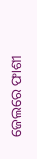ଜେଲରେ ଫାଶୀ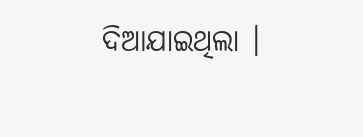ଦିଆଯାଇଥିଲା ।